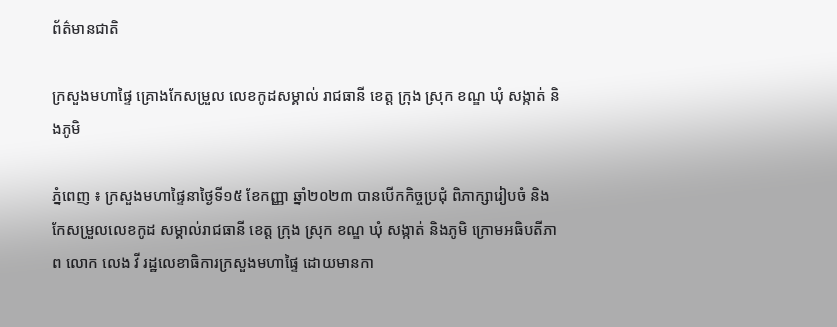ព័ត៌មានជាតិ

ក្រសួងមហាផ្ទៃ គ្រោងកែសម្រួល លេខកូដសម្គាល់ រាជធានី ខេត្ត ក្រុង ស្រុក ខណ្ឌ ឃុំ សង្កាត់ និងភូមិ

ភ្នំពេញ ៖ ក្រសួងមហាផ្ទៃនាថ្ងៃទី១៥ ខែកញ្ញា ឆ្នាំ២០២៣ បានបើកកិច្ចប្រជុំ ពិភាក្សារៀបចំ និងកែសម្រួលលេខកូដ សម្គាល់រាជធានី ខេត្ត ក្រុង ស្រុក ខណ្ឌ ឃុំ សង្កាត់ និងភូមិ ក្រោមអធិបតីភាព លោក លេង វី រដ្ឋលេខាធិការក្រសួងមហាផ្ទៃ ដោយមានកា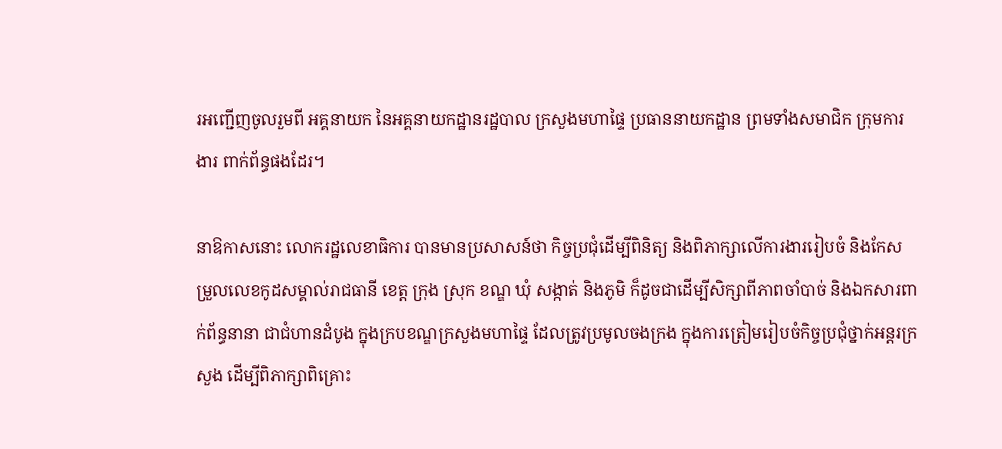រអញ្ជើញចូលរួមពី អគ្គនាយក នៃអគ្គនាយកដ្ឋានរដ្ឋបាល ក្រសួងមហាផ្ទៃ ប្រធាននាយកដ្ឋាន ព្រមទាំងសមាជិក ក្រុមការងារ ពាក់ព័ន្ធផងដែរ។

នាឱកាសនោះ លោករដ្ឋលេខាធិការ បានមានប្រសាសន៍ថា កិច្ចប្រជុំដើម្បីពិនិត្យ និងពិភាក្សាលើការងាររៀបចំ និងកែសម្រួលលេខកូដសម្គាល់រាជធានី ខេត្ត ក្រុង ស្រុក ខណ្ឌ ឃុំ សង្កាត់ និងភូមិ ក៏ដូចជាដើម្បីសិក្សាពីភាពចាំបាច់ និងឯកសារពាក់ព័ន្ធនានា ជាជំហានដំបូង ក្នុងក្របខណ្ឌក្រសួងមហាផ្ទៃ ដែលត្រូវប្រមូលចងក្រង ក្នុងការត្រៀមរៀបចំកិច្ចប្រជុំថ្នាក់អន្តរក្រសួង ដើម្បីពិភាក្សាពិគ្រោះ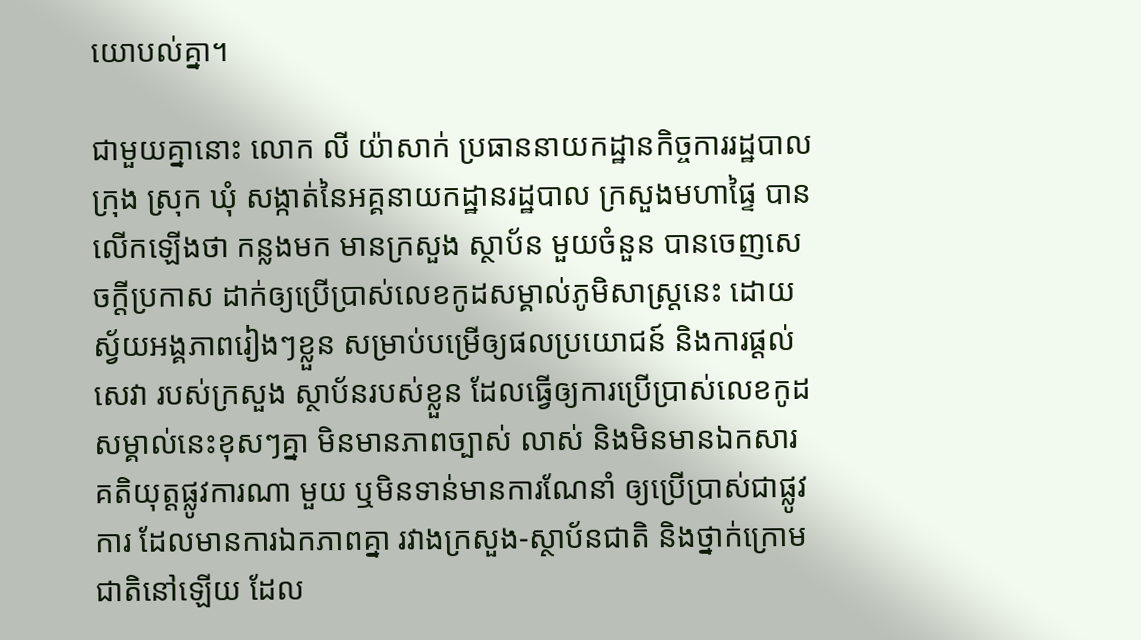យោបល់គ្នា។

ជាមួយគ្នានោះ លោក លី យ៉ាសាក់ ប្រធាននាយកដ្ឋានកិច្ចការរដ្ឋបាលក្រុង ស្រុក ឃុំ សង្កាត់នៃអគ្គនាយកដ្ឋានរដ្ឋបាល ក្រសួងមហាផ្ទៃ បានលើកឡើងថា កន្លងមក មានក្រសួង ស្ថាប័ន មួយចំនួន បានចេញសេចក្តីប្រកាស ដាក់ឲ្យប្រើប្រាស់លេខកូដសម្គាល់ភូមិសាស្ត្រនេះ ដោយស្វ័យអង្គភាពរៀងៗខ្លួន សម្រាប់បម្រើឲ្យផលប្រយោជន៍ និងការផ្តល់សេវា របស់ក្រសួង ស្ថាប័នរបស់ខ្លួន ដែលធ្វើឲ្យការប្រើប្រាស់លេខកូដសម្គាល់នេះខុសៗគ្នា មិនមានភាពច្បាស់ លាស់ និងមិនមានឯកសារគតិយុត្តផ្លូវការណា មួយ ឬមិនទាន់មានការណែនាំ ឲ្យប្រើប្រាស់ជាផ្លូវការ ដែលមានការឯកភាពគ្នា រវាងក្រសួង-ស្ថាប័នជាតិ និងថ្នាក់ក្រោមជាតិនៅឡើយ ដែល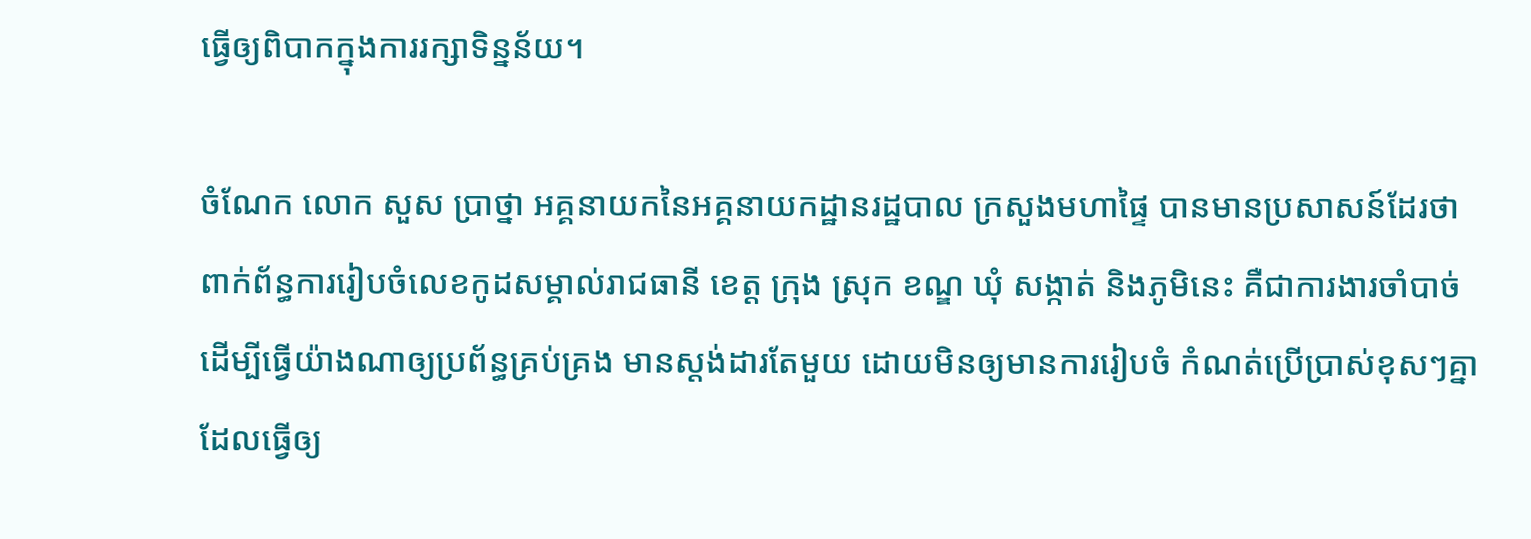ធ្វើឲ្យពិបាកក្នុងការរក្សាទិន្នន័យ។

ចំណែក លោក សួស ប្រាថ្នា អគ្គនាយកនៃអគ្គនាយកដ្ឋានរដ្ឋបាល ក្រសួងមហាផ្ទៃ បានមានប្រសាសន៍ដែរថា ពាក់ព័ន្ធការរៀបចំលេខកូដសម្គាល់រាជធានី ខេត្ត ក្រុង ស្រុក ខណ្ឌ ឃុំ សង្កាត់ និងភូមិនេះ គឺជាការងារចាំបាច់ ដើម្បីធ្វើយ៉ាងណាឲ្យប្រព័ន្ធគ្រប់គ្រង មានស្តង់ដារតែមួយ ដោយមិនឲ្យមានការរៀបចំ កំណត់ប្រើប្រាស់ខុសៗគ្នា ដែលធ្វើឲ្យ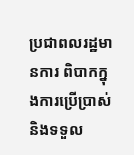ប្រជាពលរដ្ឋមានការ ពិបាកក្នុងការប្រើប្រាស់ និងទទួល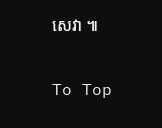សេវា ៕

To Top